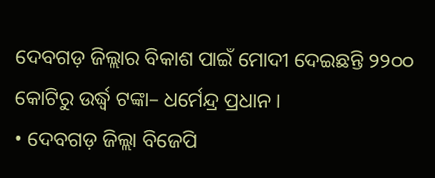ଦେବଗଡ଼ ଜିଲ୍ଲାର ବିକାଶ ପାଇଁ ମୋଦୀ ଦେଇଛନ୍ତି ୨୨୦୦ କୋଟିରୁ ଉର୍ଦ୍ଧ୍ୱ ଟଙ୍କା– ଧର୍ମେନ୍ଦ୍ର ପ୍ରଧାନ ।
• ଦେବଗଡ଼ ଜିଲ୍ଲା ବିଜେପି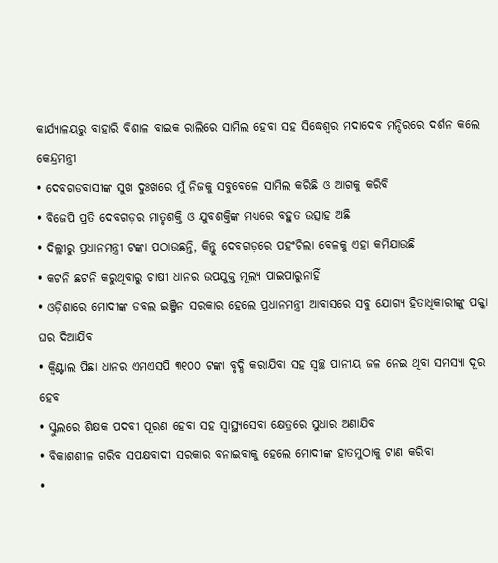କାର୍ଯ୍ୟାଳୟରୁ ବାହାରି ବିଶାଳ ବାଇକ ରାଲିରେ ସାମିଲ ହେବା ସହ ସିଦ୍ଧେଶ୍ୱର ମଦାଦେବ ମନ୍ଦିରରେ ଦର୍ଶନ କଲେ କେନ୍ଦ୍ରମନ୍ତ୍ରୀ
• ଦେବଗଡବାସୀଙ୍କ ସୁଖ ଦୁଃଖରେ ମୁଁ ନିଜକୁ ସବୁବେଳେ ସାମିଲ କରିଛି ଓ ଆଗକୁ କରିବି
• ବିଜେପି ପ୍ରତି ଦେବଗଡ଼ର ମାତୃଶକ୍ତି ଓ ଯୁବଶକ୍ତିଙ୍କ ମଧ୍ୟରେ ବହୁତ ଉତ୍ସାହ ଅଛି
• ଦିଲ୍ଲୀରୁ ପ୍ରଧାନମନ୍ତ୍ରୀ ଟଙ୍କା ପଠାଉଛନ୍ତି, କିନ୍ତୁ ଦେବଗଡ଼ରେ ପହଂଚିଲା ବେଳକୁ ଏହା କମିଯାଉଛି
• କଟନି ଛଟନି କରୁଥିବାରୁ ଚାଷୀ ଧାନର ଉପଯୁକ୍ତ ମୂଲ୍ୟ ପାଇପାରୁନାହିଁ
• ଓଡ଼ିଶାରେ ମୋଦୀଙ୍କ ଡବଲ ଇଞ୍ଜିନ ସରକାର ହେଲେ ପ୍ରଧାନମନ୍ତ୍ରୀ ଆବାସରେ ସବୁ ଯୋଗ୍ୟ ହିତାଧିକାରୀଙ୍କୁ ପକ୍କା ଘର ଦିଆଯିବ
• କ୍ୱିଣ୍ଟାଲ ପିଛା ଧାନର ଏମଏସପି ୩୧୦୦ ଟଙ୍କା ବୃଦ୍ଧି କରାଯିବା ସହ ସ୍ୱଚ୍ଛ ପାନୀୟ ଜଳ ନେଇ ଥିବା ସମସ୍ୟା ଦୂର ହେବ
• ସ୍କୁଲରେ ଶିକ୍ଷକ ପଦବୀ ପୂରଣ ହେବା ସହ ସ୍ୱାସ୍ଥ୍ୟସେବା କ୍ଷେତ୍ରରେ ସୁଧାର ଅଣାଯିବ
• ବିକାଶଶୀଳ ଗରିବ ସପକ୍ଷବାଦୀ ସରକାର ବନାଇବାକୁ ହେଲେ ମୋଦୀଙ୍କ ହାତମୁଠାକୁ ଟାଣ କରିବା
•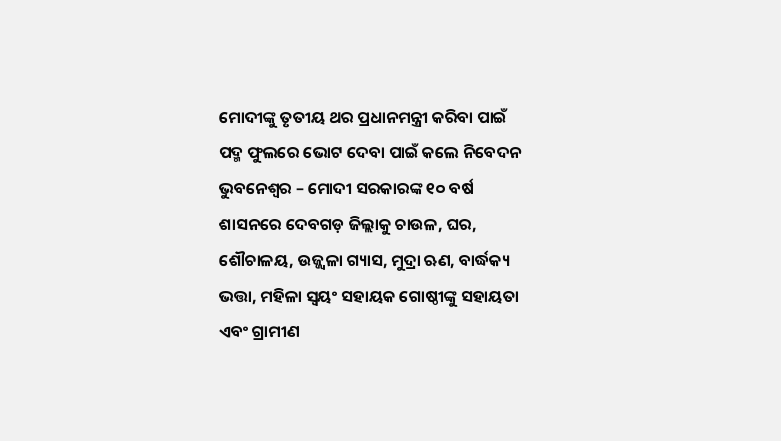ମୋଦୀଙ୍କୁ ତୃତୀୟ ଥର ପ୍ରଧାନମନ୍ତ୍ରୀ କରିବା ପାଇଁ ପଦ୍ମ ଫୁଲରେ ଭୋଟ ଦେବା ପାଇଁ କଲେ ନିବେଦନ
ଭୁବନେଶ୍ୱର – ମୋଦୀ ସରକାରଙ୍କ ୧୦ ବର୍ଷ ଶାସନରେ ଦେବଗଡ଼ ଜିଲ୍ଲାକୁ ଚାଉଳ, ଘର, ଶୌଚାଳୟ, ଉଜ୍ଜ୍ୱଳା ଗ୍ୟାସ, ମୁଦ୍ରା ଋଣ, ବାର୍ଦ୍ଧକ୍ୟ ଭତ୍ତା, ମହିଳା ସ୍ୱୟଂ ସହାୟକ ଗୋଷ୍ଠୀଙ୍କୁ ସହାୟତା ଏବଂ ଗ୍ରାମୀଣ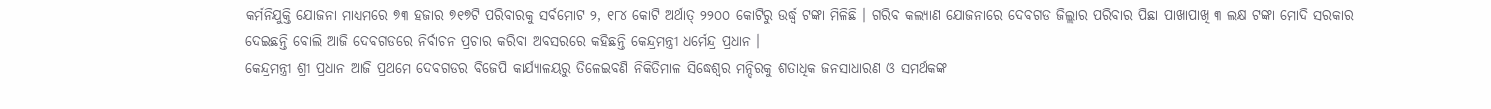କର୍ମନିଯୁକ୍ତି ଯୋଜନା ମାଧ୍ୟମରେ ୭୩ ହଜାର ୭୧୭ଟି ପରିବାରକୁ ସର୍ବମୋଟ ୨, ୧୮୪ କୋଟି ଅର୍ଥାତ୍ ୨୨୦୦ କୋଟିରୁ ଉର୍ଦ୍ଧ୍ୱ ଟଙ୍କା ମିଳିଛି । ଗରିବ କଲ୍ୟାଣ ଯୋଜନାରେ ଦେବଗଡ ଜିଲ୍ଲାର ପରିବାର ପିଛା ପାଖାପାଖି ୩ ଲକ୍ଷ ଟଙ୍କା ମୋଦି ସରକାର ଦେଇଛନ୍ତି ବୋଲି ଆଜି ଦେବଗଡରେ ନିର୍ବାଚନ ପ୍ରଚାର କରିବା ଅବସରରେ କହିଛନ୍ତି କେନ୍ଦ୍ରମନ୍ତ୍ରୀ ଧର୍ମେନ୍ଦ୍ର ପ୍ରଧାନ ।
କେନ୍ଦ୍ରମନ୍ତ୍ରୀ ଶ୍ରୀ ପ୍ରଧାନ ଆଜି ପ୍ରଥମେ ଦେବଗଡର ବିଜେପି କାର୍ଯ୍ୟାଳୟରୁ ତିଳେଇବଣି ନିକିତିମାଳ ସିଦ୍ଧେଶ୍ୱର ମନ୍ଦିରକୁ ଶତାଧିକ ଜନସାଧାରଣ ଓ ସମର୍ଥକଙ୍କ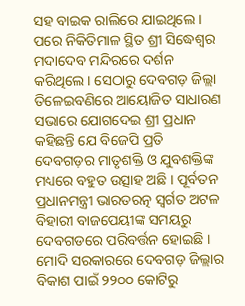ସହ ବାଇକ ରାଲିରେ ଯାଇଥିଲେ । ପରେ ନିକିତିମାଳ ସ୍ଥିତ ଶ୍ରୀ ସିଦ୍ଧେଶ୍ୱର ମଦାଦେବ ମନ୍ଦିରରେ ଦର୍ଶନ କରିଥିଲେ । ସେଠାରୁ ଦେବଗଡ଼ ଜିଲ୍ଲା ତିଳେଇବଣିରେ ଆୟୋଜିତ ସାଧାରଣ ସଭାରେ ଯୋଗଦେଇ ଶ୍ରୀ ପ୍ରଧାନ କହିଛନ୍ତି ଯେ ବିଜେପି ପ୍ରତି ଦେବଗଡ଼ର ମାତୃଶକ୍ତି ଓ ଯୁବଶକ୍ତିଙ୍କ ମଧ୍ୟରେ ବହୁତ ଉତ୍ସାହ ଅଛି । ପୂର୍ବତନ ପ୍ରଧାନମନ୍ତ୍ରୀ ଭାରତରତ୍ନ ସ୍ୱର୍ଗତ ଅଟଳ ବିହାରୀ ବାଜପେୟୀଙ୍କ ସମୟରୁ ଦେବଗଡରେ ପରିବର୍ତ୍ତନ ହୋଇଛି । ମୋଦି ସରକାରରେ ଦେବଗଡ଼ ଜିଲ୍ଲାର ବିକାଶ ପାଇଁ ୨୨୦୦ କୋଟିରୁ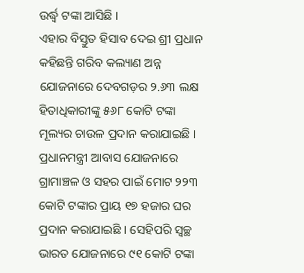ଉର୍ଦ୍ଧ୍ୱ ଟଙ୍କା ଆସିଛି ।
ଏହାର ବିସ୍ତୁତ ହିସାବ ଦେଇ ଶ୍ରୀ ପ୍ରଧାନ କହିଛନ୍ତି ଗରିବ କଲ୍ୟାଣ ଅନ୍ନ ଯୋଜନାରେ ଦେବଗଡ଼ର ୨.୬୩ ଲକ୍ଷ ହିତାଧିକାରୀଙ୍କୁ ୫୬୮ କୋଟି ଟଙ୍କା ମୂଲ୍ୟର ଚାଉଳ ପ୍ରଦାନ କରାଯାଇଛି । ପ୍ରଧାନମନ୍ତ୍ରୀ ଆବାସ ଯୋଜନାରେ ଗ୍ରାମାଞ୍ଚଳ ଓ ସହର ପାଇଁ ମୋଟ ୨୨୩ କୋଟି ଟଙ୍କାର ପ୍ରାୟ ୧୭ ହଜାର ଘର ପ୍ରଦାନ କରାଯାଇଛି । ସେହିପରି ସ୍ୱଚ୍ଛ ଭାରତ ଯୋଜନାରେ ୯୧ କୋଟି ଟଙ୍କା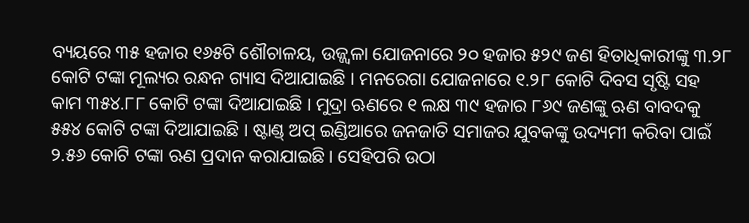ବ୍ୟୟରେ ୩୫ ହଜାର ୧୬୫ଟି ଶୌଚାଳୟ, ଉଜ୍ଜ୍ୱଳା ଯୋଜନାରେ ୨୦ ହଜାର ୫୨୯ ଜଣ ହିତାଧିକାରୀଙ୍କୁ ୩.୨୮ କୋଟି ଟଙ୍କା ମୂଲ୍ୟର ରନ୍ଧନ ଗ୍ୟାସ ଦିଆଯାଇଛି । ମନରେଗା ଯୋଜନାରେ ୧.୨୮ କୋଟି ଦିବସ ସୃଷ୍ଟି ସହ କାମ ୩୫୪.୮୮ କୋଟି ଟଙ୍କା ଦିଆଯାଇଛି । ମୁଦ୍ରା ଋଣରେ ୧ ଲକ୍ଷ ୩୯ ହଜାର ୮୬୯ ଜଣଙ୍କୁ ଋଣ ବାବଦକୁ ୫୫୪ କୋଟି ଟଙ୍କା ଦିଆଯାଇଛି । ଷ୍ଟାଣ୍ଡ୍ ଅପ୍ ଇଣ୍ଡିଆରେ ଜନଜାତି ସମାଜର ଯୁବକଙ୍କୁ ଉଦ୍ୟମୀ କରିବା ପାଇଁ ୨.୫୬ କୋଟି ଟଙ୍କା ଋଣ ପ୍ରଦାନ କରାଯାଇଛି । ସେହିପରି ଉଠା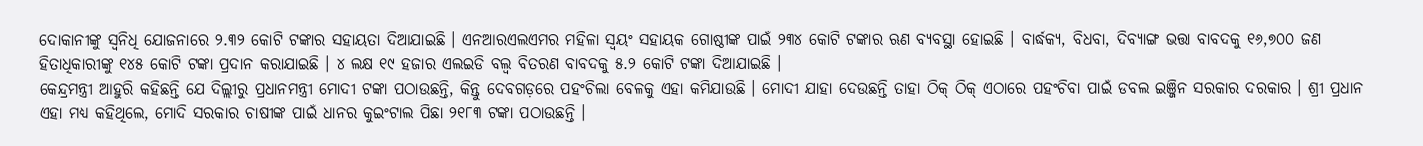ଦୋକାନୀଙ୍କୁ ସ୍ୱନିଧି ଯୋଜନାରେ ୨.୩୨ କୋଟି ଟଙ୍କାର ସହାୟତା ଦିଆଯାଇଛି । ଏନଆରଏଲଏମର ମହିଳା ସ୍ୱୟଂ ସହାୟକ ଗୋଷ୍ଠୀଙ୍କ ପାଇଁ ୨୩୪ କୋଟି ଟଙ୍କାର ଋଣ ବ୍ୟବସ୍ଥା ହୋଇଛି । ବାର୍ଦ୍ଧକ୍ୟ, ବିଧବା, ଦିବ୍ୟାଙ୍ଗ ଭତ୍ତା ବାବଦକୁ ୧୬,୭୦୦ ଜଣ ହିତାଧିକାରୀଙ୍କୁ ୧୪୫ କୋଟି ଟଙ୍କା ପ୍ରଦାନ କରାଯାଇଛି । ୪ ଲକ୍ଷ ୧୯ ହଜାର ଏଲଇଡି ବଲ୍ବ ବିତରଣ ବାବଦକୁ ୫.୨ କୋଟି ଟଙ୍କା ଦିଆଯାଇଛି ।
କେନ୍ଦ୍ରମନ୍ତ୍ରୀ ଆହୁରି କହିଛନ୍ତି ଯେ ଦିଲ୍ଲୀରୁ ପ୍ରଧାନମନ୍ତ୍ରୀ ମୋଦୀ ଟଙ୍କା ପଠାଉଛନ୍ତି, କିନ୍ତୁ ଦେବଗଡ଼ରେ ପହଂଚିଲା ବେଳକୁ ଏହା କମିଯାଉଛି । ମୋଦୀ ଯାହା ଦେଉଛନ୍ତି ତାହା ଠିକ୍ ଠିକ୍ ଏଠାରେ ପହଂଚିବା ପାଇଁ ଡବଲ ଇଞ୍ଜିନ ସରକାର ଦରକାର । ଶ୍ରୀ ପ୍ରଧାନ ଏହା ମଧ୍ୟ କହିଥିଲେ, ମୋଦି ସରକାର ଚାଷୀଙ୍କ ପାଇଁ ଧାନର କୁଇଂଟାଲ ପିଛା ୨୧୮୩ ଟଙ୍କା ପଠାଉଛନ୍ତି ।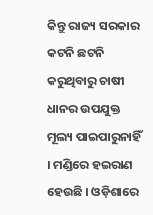କିନ୍ତୁ ରାଜ୍ୟ ସରକାର କଟନି ଛଟନି କରୁଥିବାରୁ ଚାଷୀ ଧାନର ଉପଯୁକ୍ତ ମୂଲ୍ୟ ପାଇପାରୁନାହିଁ । ମଣ୍ଡିରେ ହଇରାଣ ହେଉଛି । ଓଡ଼ିଶାରେ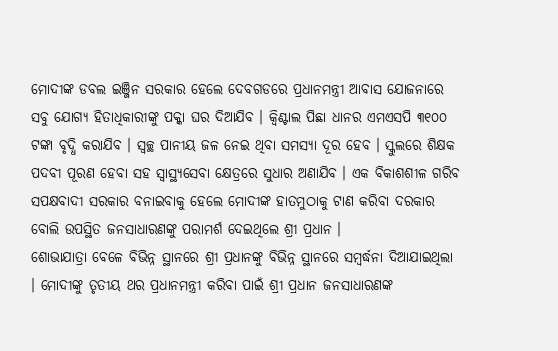ମୋଦୀଙ୍କ ଡବଲ ଇଞ୍ଜିନ ସରକାର ହେଲେ ଦେବଗଡରେ ପ୍ରଧାନମନ୍ତ୍ରୀ ଆବାସ ଯୋଜନାରେ ସବୁ ଯୋଗ୍ୟ ହିତାଧିକାରୀଙ୍କୁ ପକ୍କା ଘର ଦିଆଯିବ । କ୍ୱିଣ୍ଟାଲ ପିଛା ଧାନର ଏମଏସପି ୩୧୦୦ ଟଙ୍କା ବୃଦ୍ଧି କରାଯିବ । ସ୍ୱଚ୍ଛ ପାନୀୟ ଜଳ ନେଇ ଥିବା ସମସ୍ୟା ଦୂର ହେବ । ସ୍କୁଲରେ ଶିକ୍ଷକ ପଦବୀ ପୂରଣ ହେବା ସହ ସ୍ୱାସ୍ଥ୍ୟସେବା କ୍ଷେତ୍ରରେ ସୁଧାର ଅଣାଯିବ । ଏକ ବିକାଶଶୀଳ ଗରିବ ସପକ୍ଷବାଦୀ ସରକାର ବନାଇବାକୁ ହେଲେ ମୋଦୀଙ୍କ ହାତମୁଠାକୁ ଟାଣ କରିବା ଦରକାର ବୋଲି ଉପସ୍ଥିତ ଜନସାଧାରଣଙ୍କୁ ପରାମର୍ଶ ଦେଇଥିଲେ ଶ୍ରୀ ପ୍ରଧାନ ।
ଶୋଭାଯାତ୍ରା ବେଳେ ବିଭିନ୍ନ ସ୍ଥାନରେ ଶ୍ରୀ ପ୍ରଧାନଙ୍କୁ ବିଭିନ୍ନ ସ୍ଥାନରେ ସମ୍ବର୍ଦ୍ଧନା ଦିଆଯାଇଥିଲା । ମୋଦୀଙ୍କୁ ତୃତୀୟ ଥର ପ୍ରଧାନମନ୍ତ୍ରୀ କରିବା ପାଇଁ ଶ୍ରୀ ପ୍ରଧାନ ଜନସାଧାରଣଙ୍କ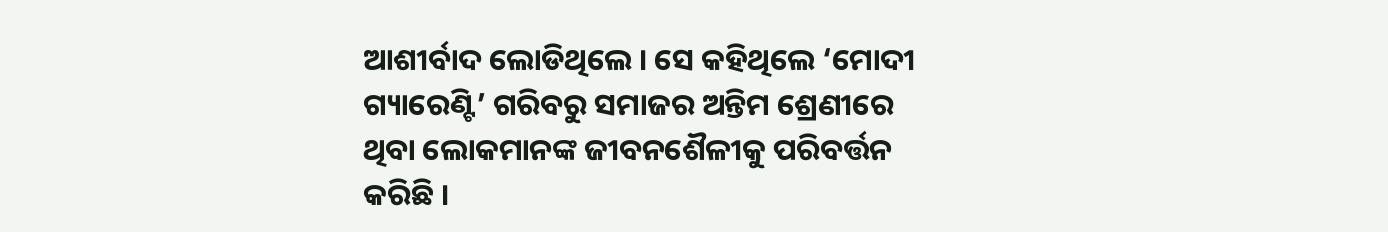ଆଶୀର୍ବାଦ ଲୋଡିଥିଲେ । ସେ କହିଥିଲେ ‘ମୋଦୀ ଗ୍ୟାରେଣ୍ଟି’ ଗରିବରୁ ସମାଜର ଅନ୍ତିମ ଶ୍ରେଣୀରେ ଥିବା ଲୋକମାନଙ୍କ ଜୀବନଶୈଳୀକୁ ପରିବର୍ତ୍ତନ କରିଛି ।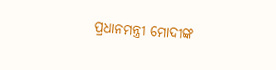ପ୍ରଧାନମନ୍ତ୍ରୀ ମୋଦୀଙ୍କ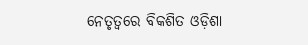ନେତୃତ୍ୱରେ ବିକଶିତ ଓଡ଼ିଶା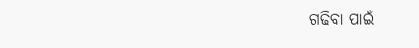ଗଢିବା ପାଇଁ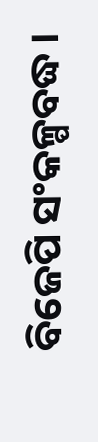ବିଜେପି ସଂକଳ୍ପବଦ୍ଧ ।